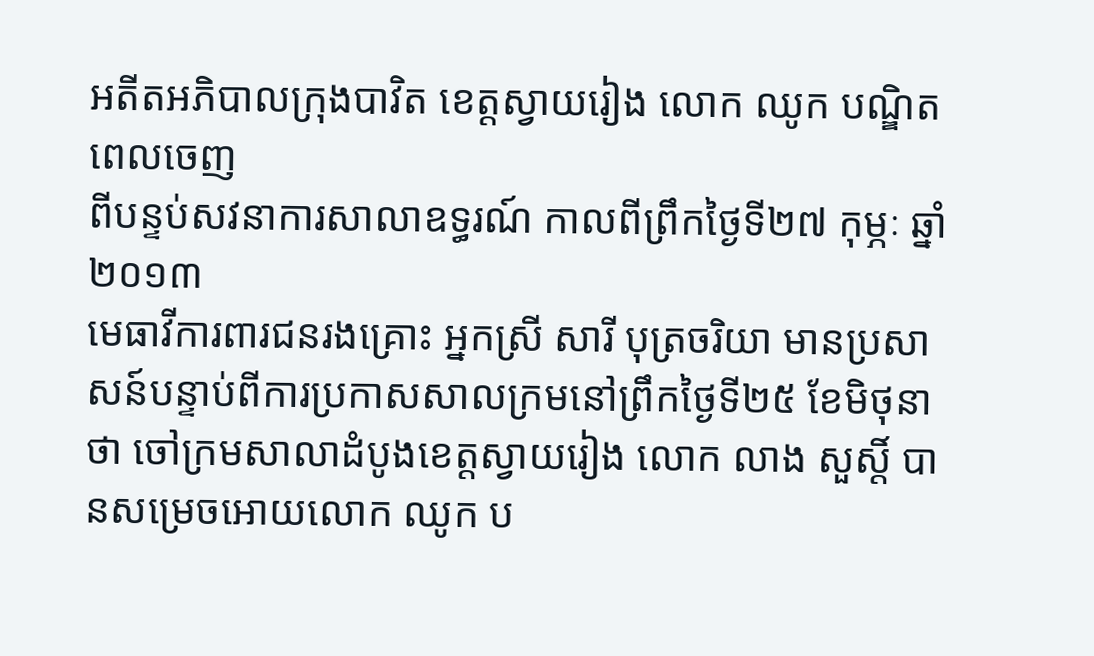អតីតអភិបាលក្រុងបាវិត ខេត្តស្វាយរៀង លោក ឈូក បណ្ឌិត ពេលចេញ
ពីបន្ទប់សវនាការសាលាឧទ្ធរណ៍ កាលពីព្រឹកថ្ងៃទី២៧ កុម្ភៈ ឆ្នាំ២០១៣
មេធាវីការពារជនរងគ្រោះ អ្នកស្រី សារី បុត្រចរិយា មានប្រសាសន៍បន្ទាប់ពីការប្រកាសសាលក្រមនៅព្រឹកថ្ងៃទី២៥ ខែមិថុនា ថា ចៅក្រមសាលាដំបូងខេត្តស្វាយរៀង លោក លាង សួស្តិ៍ បានសម្រេចអោយលោក ឈូក ប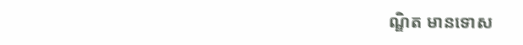ណ្ឌិត មានទោស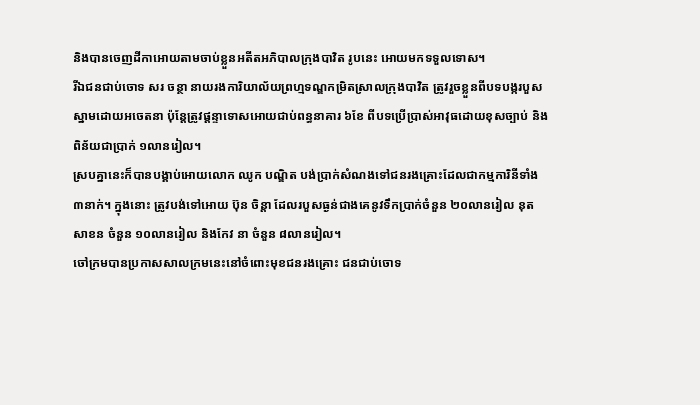និងបានចេញដីកាអោយតាមចាប់ខ្លួនអតីតអភិបាលក្រុងបាវិត រូបនេះ អោយមកទទួលទោស។
រីឯជនជាប់ចោទ សរ ចន្ថា នាយរងការិយាល័យព្រហ្មទណ្ឌកម្រិតស្រាលក្រុងបាវិត ត្រូវរួចខ្លួនពីបទបង្ករបួសស្នាមដោយអចេតនា ប៉ុន្តែត្រូវផ្ដន្ទាទោសអោយជាប់ពន្ធនាគារ ៦ខែ ពីបទប្រើប្រាស់អាវុធដោយខុសច្បាប់ និងពិន័យជាប្រាក់ ១លានរៀល។
ស្របគ្នានេះក៏បានបង្គាប់អោយលោក ឈូក បណ្ឌិត បង់ប្រាក់សំណងទៅជនរងគ្រោះដែលជាកម្មការិនីទាំង ៣នាក់។ ក្នុងនោះ ត្រូវបង់ទៅអោយ ប៊ុន ចិន្តា ដែលរបួសធ្ងន់ជាងគេនូវទឹកប្រាក់ចំនួន ២០លានរៀល នុត សាខន ចំនួន ១០លានរៀល និងកែវ នា ចំនួន ៨លានរៀល។
ចៅក្រមបានប្រកាសសាលក្រមនេះនៅចំពោះមុខជនរងគ្រោះ ជនជាប់ចោទ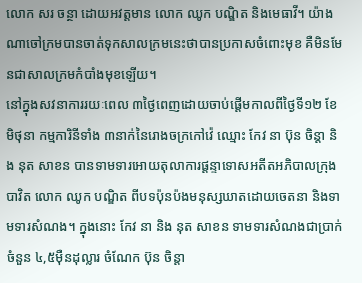លោក សរ ចន្ថា ដោយអវត្តមាន លោក ឈូក បណ្ឌិត និងមេធាវី។ យ៉ាងណាចៅក្រមបានចាត់ទុកសាលក្រមនេះថាបានប្រកាសចំពោះមុខ គឺមិនមែនជាសាលក្រមកំបាំងមុខឡើយ។
នៅក្នុងសវនាការរយៈពេល ៣ថ្ងៃពេញដោយចាប់ផ្ដើមកាលពីថ្ងៃទី១២ ខែមិថុនា កម្មការិនីទាំង ៣នាក់នៃរោងចក្រកៅវ៉េ ឈ្មោះ កែវ នា ប៊ុន ចិន្ដា និង នុត សាខន បានទាមទារអោយតុលាការផ្ដន្ទាទោសអតីតអភិបាលក្រុងបាវិត លោក ឈូក បណ្ឌិត ពីបទប៉ុនប៉ងមនុស្សឃាតដោយចេតនា និងទាមទារសំណង។ ក្នុងនោះ កែវ នា និង នុត សាខន ទាមទារសំណងជាប្រាក់ចំនួន ៤,៥ម៉ឺនដុល្លារ ចំណែក ប៊ុន ចិន្ដា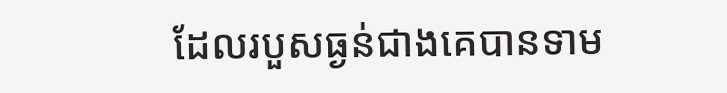ដែលរបួសធ្ងន់ជាងគេបានទាម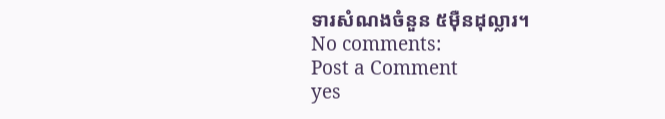ទារសំណងចំនួន ៥ម៉ឺនដុល្លារ។
No comments:
Post a Comment
yes